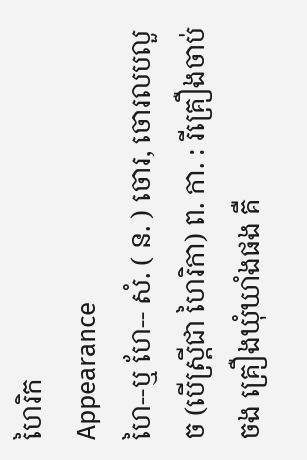ហៃរិក
Appearance
ហៃ--ឬ ហែ-- សំ. ( ន. ) ចោរ, ចោរលបលួច (បើស្រ្តីជា ហៃរិកា) ព. កា. : រីគ្រឿងចាប់ចង គ្រឿងឃុំឃាំងផង គឺ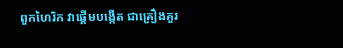ពួកហៃរិក វាផ្តើមបង្កើត ជាគ្រឿងគួរ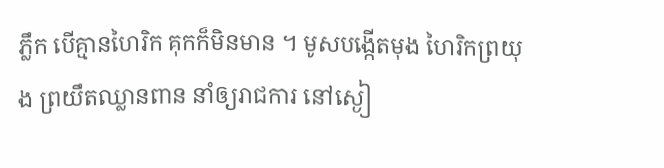ភ្លឹក បើគ្មានហៃរិក គុកក៏មិនមាន ។ មូសបង្កើតមុង ហៃរិកព្រយុង ព្រយឹតឈ្លានពាន នាំឲ្យរាជការ នៅស្ងៀ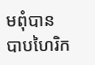មពុំបាន បាបហៃរិក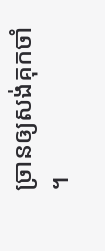ច្រានឲ្យសង់គុកចាំ ។